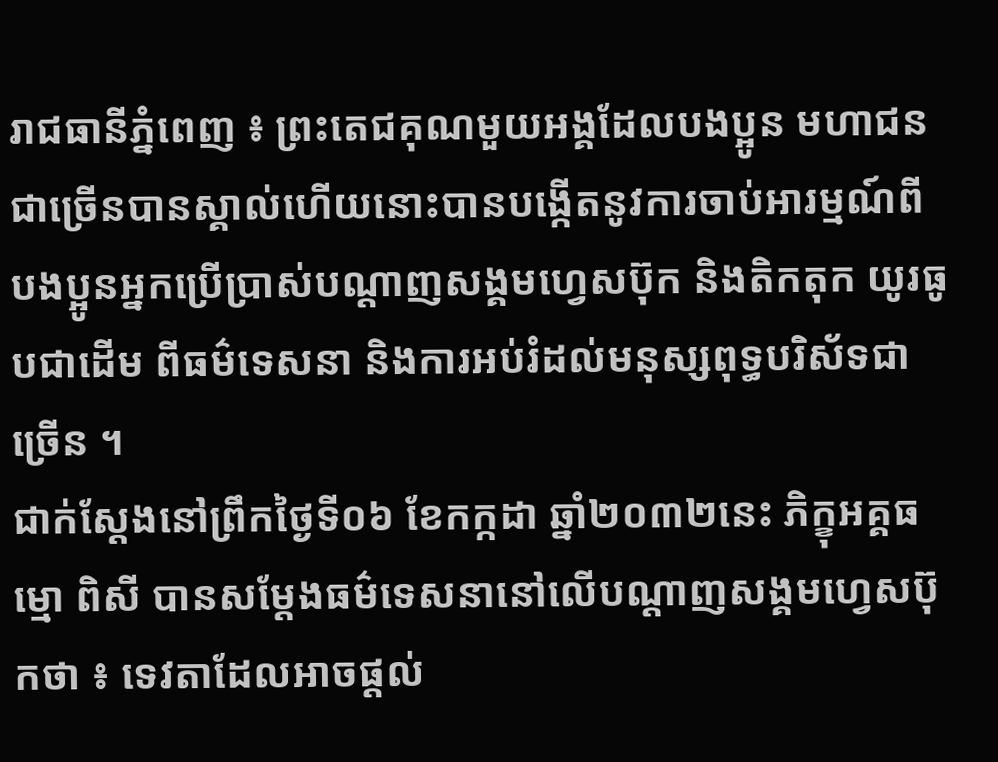រាជធានីភ្នំពេញ ៖ ព្រះតេជគុណមួយអង្គដែលបងប្អូន មហាជនជាច្រើនបានស្គាល់ហើយនោះបានបង្កើតនូវការចាប់អារម្មណ៍ពីបងប្អូនអ្នកប្រើប្រាស់បណ្តាញសង្គមហ្វេសប៊ុក និងតិកតុក យូរធូបជាដើម ពីធម៌ទេសនា និងការអប់រំដល់មនុស្សពុទ្ធបរិស័ទជាច្រើន ។
ជាក់ស្តែងនៅព្រឹកថ្ងៃទី០៦ ខែកក្កដា ឆ្នាំ២០៣២នេះ ភិក្ខុអគ្គធម្មោ ពិសី បានសម្តែងធម៌ទេសនានៅលើបណ្តាញសង្គមហ្វេសប៊ុកថា ៖ ទេវតាដែលអាចផ្តល់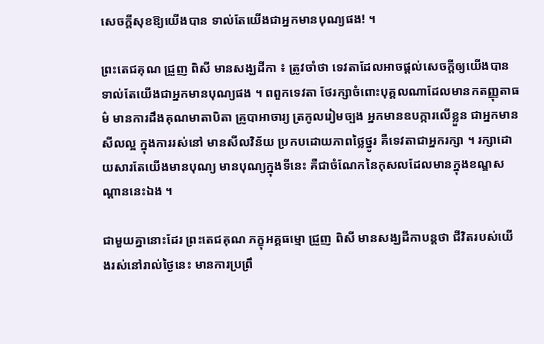សេចក្តីសុខឱ្យយើងបាន ទាល់តែយើងជាអ្នកមានបុណ្យផង! ។

ព្រះតេជគុណ ជ្រួញ ពិសី មានសង្ឃដីកា ៖ ត្រូវចាំថា ទេវតាដែលអាចផ្តល់សេចក្តីឲ្យយើងបាន ទាល់តែយើងជាអ្នកមានបុណ្យផង ។ ពពួកទេវតា ថែរក្សាចំពោះបុគ្គលណាដែលមានកតញ្ញុតាធម៌ មានការដឹងគុណមាតាបិតា គ្រូបាអាចារ្យ ត្រកូលរៀមច្បង អ្នកមានឧបក្ការលើខ្លួន ជាអ្នកមានសីលល្អ ក្នុងការរស់នៅ មានសីលវិន័យ ប្រកបដោយភាពថ្លៃថ្នូរ គឺទេវតាជាអ្នករក្សា ។ រក្សាដោយសារតែយើងមានបុណ្យ មានបុណ្យក្នុងទីនេះ គឺជាចំណែកនៃកុសលដែលមានក្នុងខណ្ឌសណ្តាននេះឯង ។

ជាមួយគ្នានោះដែរ ព្រះតេជគុណ ភក្ខុអគ្គធម្មោ ជ្រួញ ពិសី មានសង្ឃដីកាបន្តថា ជីវិតរបស់យើងរស់នៅរាល់ថ្ងៃនេះ មានការប្រព្រឹ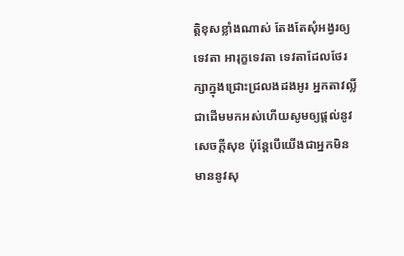ត្តិខុសខ្លាំងណាស់ តែងតែសុំអង្វរឲ្យទេវតា អារុក្ខទេវតា ទេវតាដែលថែរក្សាក្នុងជ្រោះជ្រលងដងអូរ អ្នកតាវល្លិ៍ជាដើមមកអស់ហើយសូមឲ្យផ្តល់នូវសេចក្តីសុខ ប៉ុន្តែបើយើងជាអ្នកមិនមាននូវសុ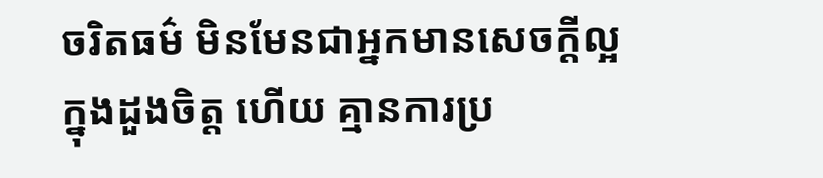ចរិតធម៌ មិនមែនជាអ្នកមានសេចក្តីល្អក្នុងដួងចិត្ត ហើយ គ្មានការប្រ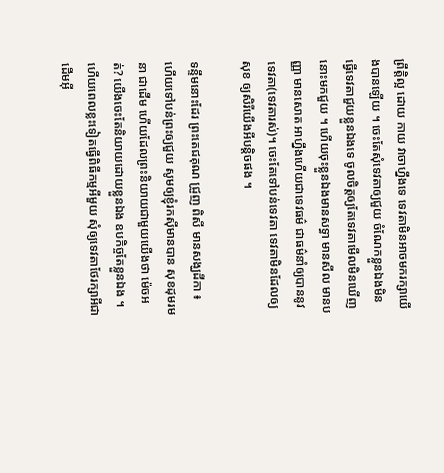ព្រឹត្តិល្អ ដោយ កាយ វាចាហ្នឹងទេ ទេវតាមិនអាចមករក្សាយើងបានឡើយ ។ ចេះតែសុំទេវតាឲ្យជួយ ចំណែកខ្លួនឯងមិនធ្វើទេវតាជួយខ្លួនឯងទេ ចូលចិត្តឲ្យតែទេវតាមើលមិនឃើញនោះមកជួយ ។ ហើយចុះខ្លួនឯងមានសទ្ធា មានសីល មានបញ្ញា មានសោត អាហ្នឹងហើយជាទេវធម៌ ជាធម៌នាំឲ្យបាននូវទេវតា(ទេវតារស់)។ ចេះតែទៅបន់ទេវតា ទេវតាមិនដែលឲ្យសុខ ឲ្យសិរីយើងអីបន្តិចផង ។

ទន្ទឹមនោះដែរ ព្រះតេជគុណ ជ្រួញ ពិសី មានសង្ឃដីកា ៖ ហើយទៅបន់ព្រះឲ្យជួយ សូមឲ្យខ្ញុំរកស៊ីមានបាន សុខដុមរមនា ជាដើម ហើយដែលព្រះនិយាយជាមួយយើងថា ម៉េចអត់? យើងចេះតែនិយាយដោយខ្លួនឯង ឧបកិច្ចតែខ្លួនឯង ។ ហើយពេលខ្លះទៀតធ្វើពិធីកម្មអីមួយ សុំឲ្យទេវតាថែរក្សាអីជាដើមអ៊ី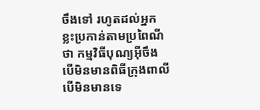ចឹងទៅ រហូតដល់អ្នកខ្លះប្រកាន់តាមប្រពៃណីថា កម្មវិធីបុណ្យអ៊ីចឹង បើមិនមានពិធីក្រុងពាលី បើមិនមានទេ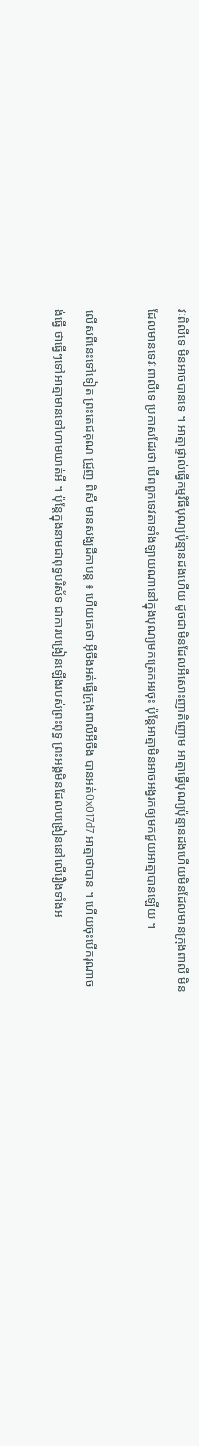វៈពិលីទេ មិនអាចបានទេ ។ អាត្មាផ្ទាល់ធ្វើកម្មវិធីបុណ្យប៉ុន្មានដងហើយ ដូចជាមិនដែលអីសោះញាតិញោម អាត្មាធ្វើបុណ្យប៉ុន្មានដងហើយមិនដែលមានក្រុងពាលី មិនដែលមានទេវៈពាលីទេ ប្រកាសដែរថា បើពពួកទេវតាទាំងឡាយណានៅក្នុងបុណ្យមកត្រេកអរចុះ ប៉ុន្តែអាត្មាមិនអាចអង្វរកឲ្យមកជួយអាត្មាបានឡើយ ។

លើសពីនេះទៅទៀត ព្រះតេជគុណ ជ្រួញ ពិសី មានសង្ឃដីកាបន្ត ៖ ហើយគេថា អ៊ីចឹងអត់ធ្វើក្រុងពាលីអីចឹង បានអត់0x017d7 អាត្មាថាបាន ។ ហើយចុះបើករុណាចង់ធ្វើ ថាធ្វើៗទៅអាត្មាមានទៅហាមឃាត់អី ។ ប៉ុន្តែក្នុងនាមជាពុទ្ធបរិស័ទ ជាការបង្រៀនឡើងរបស់ព្រះពុទ្ធ ព្រះអង្គមិនដែលបង្រៀននៅលើរឿងទាំងអ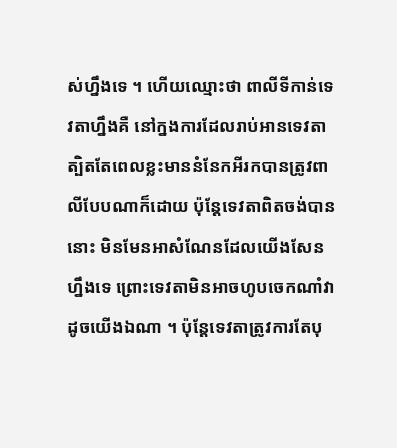ស់ហ្នឹងទេ ។ ហើយឈ្មោះថា ពាលីទីកាន់ទេវតាហ្នឹងគឺ នៅក្នងការដែលរាប់អានទេវតា ត្បិតតែពេលខ្លះមាននំនែកអីរកបានត្រូវពាលីបែបណាក៏ដោយ ប៉ុន្តែទេវតាពិតចង់បាននោះ មិនមែនអាសំណែនដែលយើងសែនហ្នឹងទេ ព្រោះទេវតាមិនអាចហូបចេកណាំវាដូចយើងឯណា ។ ប៉ុន្តែទេវតាត្រូវការតែបុ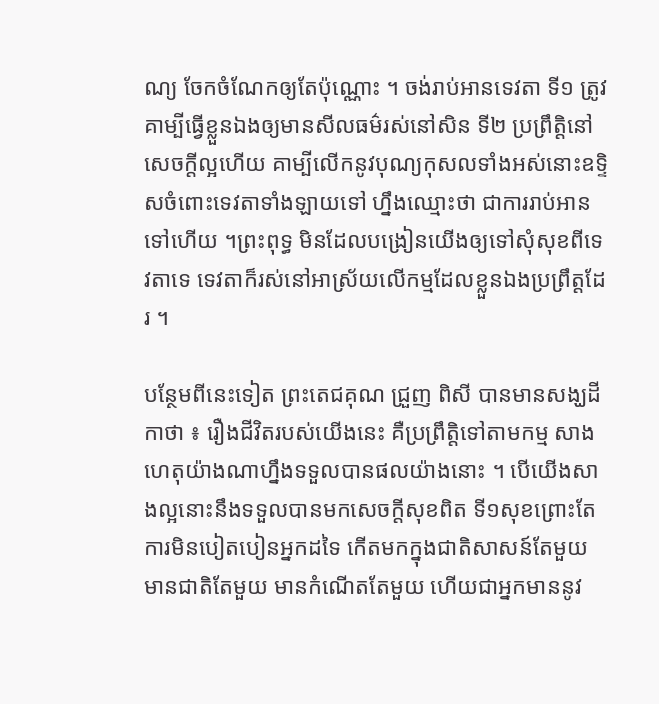ណ្យ ចែកចំណែកឲ្យតែប៉ុណ្ណោះ ។ ចង់រាប់អានទេវតា ទី១ ត្រូវគាម្បីធ្វើខ្លួនឯងឲ្យមានសីលធម៌រស់នៅសិន ទី២ ប្រព្រឹត្តិនៅសេចក្តីល្អហើយ គាម្បីលើកនូវបុណ្យកុសលទាំងអស់នោះឧទ្ទិសចំពោះទេវតាទាំងឡាយទៅ ហ្នឹងឈ្មោះថា ជាការរាប់អានទៅហើយ ។ព្រះពុទ្ធ មិនដែលបង្រៀនយើងឲ្យទៅសុំសុខពីទេវតាទេ ទេវតាក៏រស់នៅអាស្រ័យលើកម្មដែលខ្លួនឯងប្រព្រឹត្តដែរ ។

បន្ថែមពីនេះទៀត ព្រះតេជគុណ ជ្រួញ ពិសី បានមានសង្ឃដីកាថា ៖ រឿងជីវិតរបស់យើងនេះ គឺប្រព្រឹត្តិទៅតាមកម្ម សាងហេតុយ៉ាងណាហ្នឹងទទួលបានផលយ៉ាងនោះ ។ បើយើងសាងល្អនោះនឹងទទួលបានមកសេចក្តីសុខពិត ទី១សុខព្រោះតែការមិនបៀតបៀនអ្នកដទៃ កើតមកក្នុងជាតិសាសន៍តែមួយ មានជាតិតែមួយ មានកំណើតតែមួយ ហើយជាអ្នកមាននូវ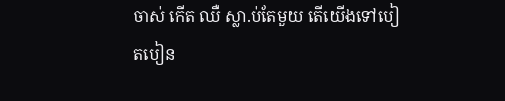ចាស់ កើត ឈឺ ស្លា.ប់តែមួយ តើយើងទៅបៀតបៀន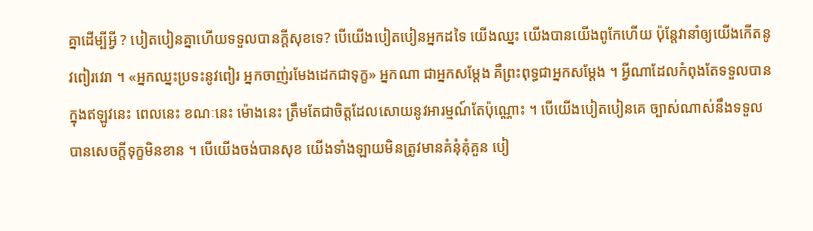គ្នាដើម្បីអ្វី ? បៀតបៀនគ្នាហើយទទួលបានក្តីសុខទេ? បើយើងបៀតបៀនអ្នកដទៃ យើងឈ្នះ យើងបានយើងពូកែហើយ ប៉ុន្តែវានាំឲ្យយើងកើតនូវពៀរវេរា ។ «អ្នកឈ្នះប្រទះនូវពៀរ អ្នកចាញ់រមែងដេកជាទុក្ខ» អ្នកណា ជាអ្នកសម្តែង គឺព្រះពុទ្ធជាអ្នកសម្តែង ។ អ្វីណាដែលកំពុងតែទទួលបានក្នុងឥឡូវនេះ ពេលនេះ ខណៈនេះ ម៉ោងនេះ ត្រឹមតែជាចិត្តដែលសោយនូវអារម្មណ៍តែប៉ុណ្ណោះ ។ បើយើងបៀតបៀនគេ ច្បាស់ណាស់នឹងទទួលបានសេចក្តីទុក្ខមិនខាន ។ បើយើងចង់បានសុខ យើងទាំងឡាយមិនត្រូវមានគំនុំគុំគួន បៀ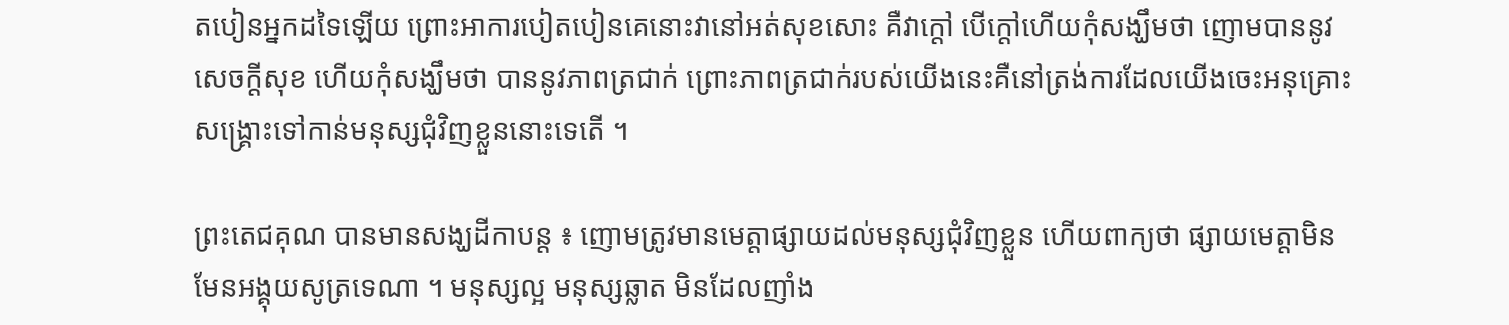តបៀនអ្នកដទៃឡើយ ព្រោះអាការបៀតបៀនគេនោះវានៅអត់សុខសោះ គឺវាក្តៅ បើក្តៅហើយកុំសង្ឃឹមថា ញោមបាននូវសេចក្តីសុខ ហើយកុំសង្ឃឹមថា បាននូវភាពត្រជាក់ ព្រោះភាពត្រជាក់របស់យើងនេះគឺនៅត្រង់ការដែលយើងចេះអនុគ្រោះ សង្គ្រោះទៅកាន់មនុស្សជុំវិញខ្លួននោះទេតើ ។

ព្រះតេជគុណ បានមានសង្ឃដីកាបន្ត ៖ ញោមត្រូវមានមេត្តាផ្សាយដល់មនុស្សជុំវិញខ្លួន ហើយពាក្យថា ផ្សាយមេត្តាមិនមែនអង្គុយសូត្រទេណា ។ មនុស្សល្អ មនុស្សឆ្លាត មិនដែលញាំង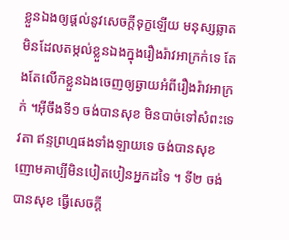ខ្លួនឯងឲ្យផ្តល់នូវសេចក្តីទុក្ខឡើយ មនុស្សឆ្លាតមិនដែលតម្កល់ខ្លួនឯងក្នុងរឿងរ៉ាវអាក្រក់ទេ តែងតែលើកខ្លួនឯងចេញឲ្យឆ្ងាយអំពីរឿងរ៉ាវអាក្រក់ ។អ៊ីចឹងទី១ ចង់បានសុខ មិនបាច់ទៅសំពះទេវតា ឥន្ទព្រហ្មផងទាំងឡាយទេ ចង់បានសុខញោមគាប្បីមិនបៀតបៀនអ្នកដទៃ ។ ទី២ ចង់បានសុខ ធ្វើសេចក្តី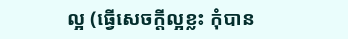ល្អ (ធ្វើសេចក្តីល្អខ្លះ កុំបាន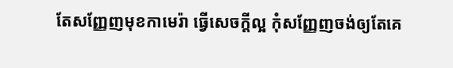តែសញ្ញែញមុខកាមេរ៉ា ធ្វើសេចក្តីល្អ កុំសញ្ញែញចង់ឲ្យតែគេ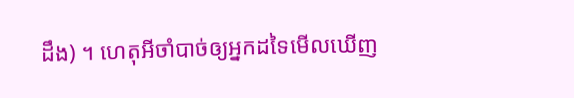ដឹង) ។ ហេតុអីចាំបាច់ឲ្យអ្នកដទៃមើលឃើញ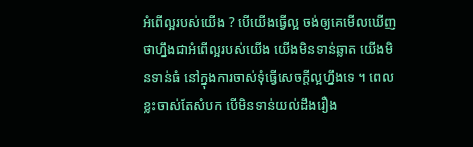អំពើល្អរបស់យើង ? បើយើងធ្វើល្អ ចង់ឲ្យគេមើលឃើញ ថាហ្នឹងជាអំពើល្អរបស់យើង យើងមិនទាន់ឆ្លាត យើងមិនទាន់ធំ នៅក្នុងការចាស់ទុំធ្វើសេចក្តីល្អហ្នឹងទេ ។ ពេលខ្លះចាស់តែសំបក បើមិនទាន់យល់ដឹងរឿង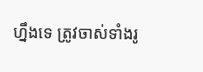ហ្នឹងទេ ត្រូវចាស់ទាំងរូ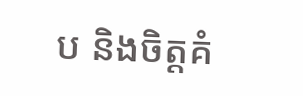ប និងចិត្តគំ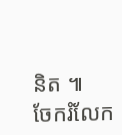និត ៕
ចែករំលែក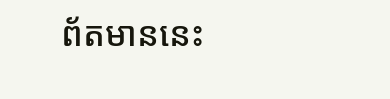ព័តមាននេះ